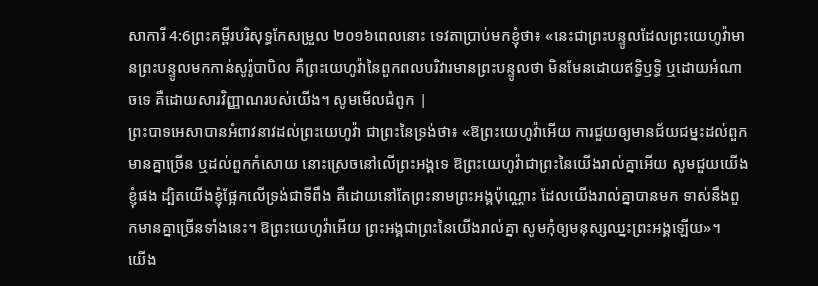សាការី 4:6ព្រះគម្ពីរបរិសុទ្ធកែសម្រួល ២០១៦ពេលនោះ ទេវតាប្រាប់មកខ្ញុំថា៖ «នេះជាព្រះបន្ទូលដែលព្រះយេហូវ៉ាមានព្រះបន្ទូលមកកាន់សូរ៉ូបាបិល គឺព្រះយេហូវ៉ានៃពួកពលបរិវារមានព្រះបន្ទូលថា មិនមែនដោយឥទ្ធិឫទ្ធិ ឬដោយអំណាចទេ គឺដោយសារវិញ្ញាណរបស់យើង។ សូមមើលជំពូក |
ព្រះបាទអេសាបានអំពាវនាវដល់ព្រះយេហូវ៉ា ជាព្រះនៃទ្រង់ថា៖ «ឱព្រះយេហូវ៉ាអើយ ការជួយឲ្យមានជ័យជម្នះដល់ពួកមានគ្នាច្រើន ឬដល់ពួកកំសោយ នោះស្រេចនៅលើព្រះអង្គទេ ឱព្រះយេហូវ៉ាជាព្រះនៃយើងរាល់គ្នាអើយ សូមជួយយើងខ្ញុំផង ដ្បិតយើងខ្ញុំផ្អែកលើទ្រង់ជាទីពឹង គឺដោយនៅតែព្រះនាមព្រះអង្គប៉ុណ្ណោះ ដែលយើងរាល់គ្នាបានមក ទាស់នឹងពួកមានគ្នាច្រើនទាំងនេះ។ ឱព្រះយេហូវ៉ាអើយ ព្រះអង្គជាព្រះនៃយើងរាល់គ្នា សូមកុំឲ្យមនុស្សឈ្នះព្រះអង្គឡើយ»។
យើង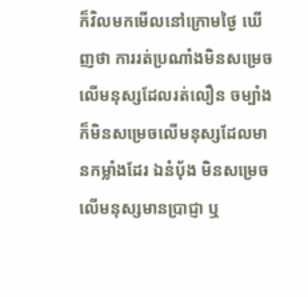ក៏វិលមកមើលនៅក្រោមថ្ងៃ ឃើញថា ការរត់ប្រណាំងមិនសម្រេចលើមនុស្សដែលរត់លឿន ចម្បាំងក៏មិនសម្រេចលើមនុស្សដែលមានកម្លាំងដែរ ឯនំបុ័ង មិនសម្រេចលើមនុស្សមានប្រាជ្ញា ឬ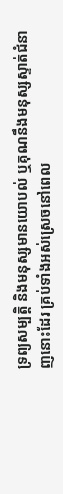ទ្រព្យសម្បត្តិ និងមនុស្សមានយោបល់ ឬគុណនឹងមនុស្សស្ទាត់ជំនាញនោះដែរ គ្រប់ទាំងអស់ស្រេចនៅពេល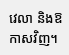វេលា និងឱកាសវិញ។